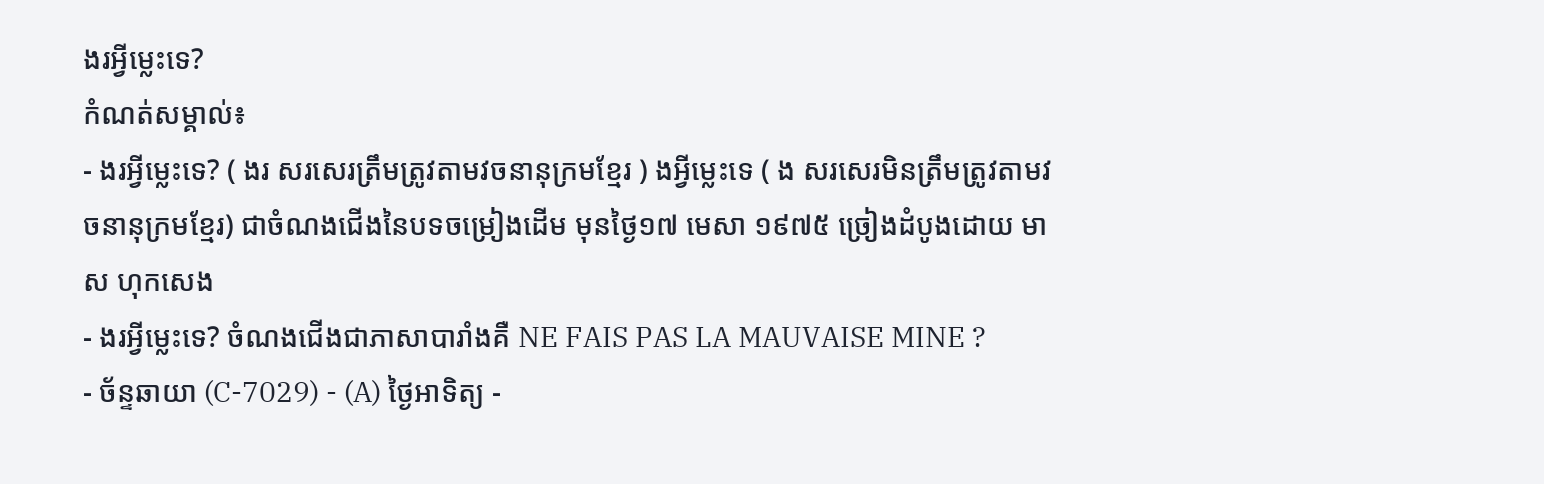ងរអ្វីម្លេះទេ?
កំណត់សម្គាល់៖
- ងរអ្វីម្លេះទេ? ( ងរ សរសេរត្រឹមត្រូវតាមវចនានុក្រមខ្មែរ ) ងអ្វីម្លេះទេ ( ង សរសេរមិនត្រឹមត្រូវតាមវចនានុក្រមខ្មែរ) ជាចំណងជើងនៃបទចម្រៀងដើម មុនថ្ងៃ១៧ មេសា ១៩៧៥ ច្រៀងដំបូងដោយ មាស ហុកសេង
- ងរអ្វីម្លេះទេ? ចំណងជើងជាភាសាបារាំងគឺ NE FAIS PAS LA MAUVAISE MINE ?
- ច័ន្ទឆាយា (C-7029) - (A) ថ្ងៃអាទិត្យ -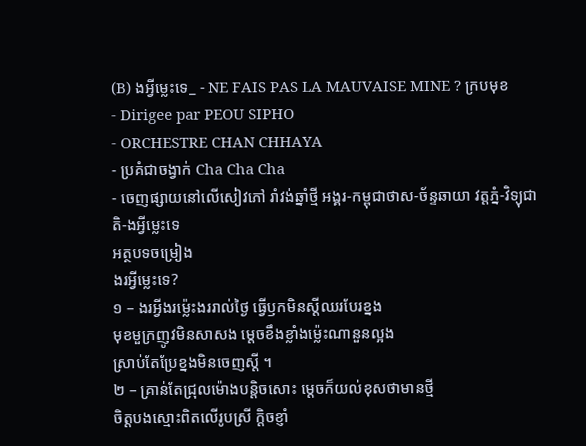(B) ងអ្វីម្លេះទេ_ - NE FAIS PAS LA MAUVAISE MINE ? ក្របមុខ
- Dirigee par PEOU SIPHO
- ORCHESTRE CHAN CHHAYA
- ប្រគំជាចង្វាក់ Cha Cha Cha
- ចេញផ្សាយនៅលើសៀវភៅ រាំវង់ឆ្នាំថ្មី អង្គរ-កម្ពុជាថាស-ច័ន្ទឆាយា វត្តភ្នំ-វិទ្យុជាតិ-ងអ្វីម្លេះទេ
អត្ថបទចម្រៀង
ងរអ្វីម្លេះទេ?
១ – ងរអ្វីងរម៉្លេះងររាល់ថ្ងៃ ធ្វើឫកមិនស្ដីឈរបែរខ្នង
មុខមួក្រញូវមិនសាសង ម្ដេចខឹងខ្លាំងម៉្លេះណានួនល្អង
ស្រាប់តែប្រែខ្នងមិនចេញស្ដី ។
២ – គ្រាន់តែជ្រុលម៉ោងបន្តិចសោះ ម្ដេចក៏យល់ខុសថាមានថ្មី
ចិត្តបងស្មោះពិតលើរូបស្រី ក្ដិចខ្ញាំ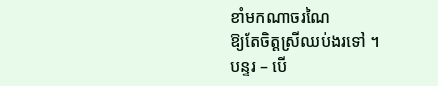ខាំមកណាចរណៃ
ឱ្យតែចិត្តស្រីឈប់ងរទៅ ។
បន្ទរ – បើ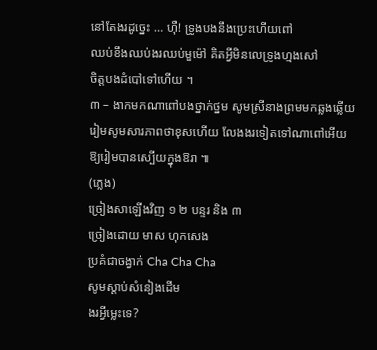នៅតែងរដូច្នេះ … ហុឺ! ទ្រូងបងនឹងប្រេះហើយពៅ
ឈប់ខឹងឈប់ងរឈប់មួម៉ៅ គិតអ្វីមិនលេទ្រូងហ្មងសៅ
ចិត្តបងដំបៅទៅហើយ ។
៣ – ងាកមកណាពៅបងថ្នាក់ថ្នម សូមស្រីនាងព្រមមកឆ្លងឆ្លើយ
រៀមសូមសារភាពថាខុសហើយ លែងងរទៀតទៅណាពៅអើយ
ឱ្យរៀមបានស្បើយក្នុងឱរា ៕
(ភ្លេង)
ច្រៀងសាឡើងវិញ ១ ២ បន្ទរ និង ៣
ច្រៀងដោយ មាស ហុកសេង
ប្រគំជាចង្វាក់ Cha Cha Cha
សូមស្ដាប់សំនៀងដើម
ងរអ្វីម្លេះទេ?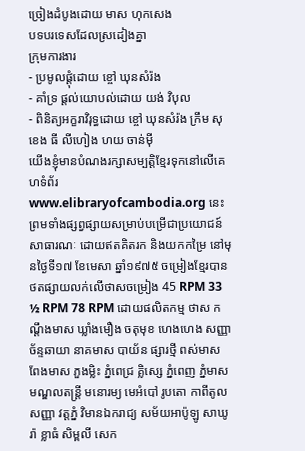ច្រៀងដំបូងដោយ មាស ហុកសេង
បទបរទេសដែលស្រដៀងគ្នា
ក្រុមការងារ
- ប្រមូលផ្ដុំដោយ ខ្ចៅ ឃុនសំរ៉ង
- គាំទ្រ ផ្ដល់យោបល់ដោយ យង់ វិបុល
- ពិនិត្យអក្ខរាវិរុទ្ធដោយ ខ្ចៅ ឃុនសំរ៉ង ក្រឹម សុខេង ធី លីហៀង ហយ ចាន់ម៉ី
យើងខ្ញុំមានបំណងរក្សាសម្បត្តិខ្មែរទុកនៅលើគេហទំព័រ www.elibraryofcambodia.org នេះ ព្រមទាំងផ្សព្វផ្សាយសម្រាប់បម្រើជាប្រយោជន៍សាធារណៈ ដោយឥតគិតរក និងយកកម្រៃ នៅមុនថ្ងៃទី១៧ ខែមេសា ឆ្នាំ១៩៧៥ ចម្រៀងខ្មែរបានថតផ្សាយលក់លើថាសចម្រៀង 45 RPM 33 ½ RPM 78 RPM ដោយផលិតកម្ម ថាស កណ្ដឹងមាស ឃ្លាំងមឿង ចតុមុខ ហេងហេង សញ្ញាច័ន្ទឆាយា នាគមាស បាយ័ន ផ្សារថ្មី ពស់មាស ពែងមាស ភួងម្លិះ ភ្នំពេជ្រ គ្លិស្សេ ភ្នំពេញ ភ្នំមាស មណ្ឌលតន្រ្តី មនោរម្យ មេអំបៅ រូបតោ កាពីតូល សញ្ញា វត្តភ្នំ វិមានឯករាជ្យ សម័យអាប៉ូឡូ សាឃូរ៉ា ខ្លាធំ សិម្ពលី សេក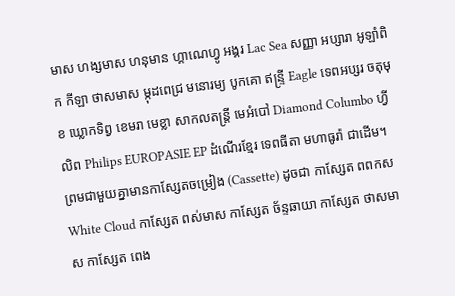មាស ហង្សមាស ហនុមាន ហ្គាណេហ្វូ អង្គរ Lac Sea សញ្ញា អប្សារា អូឡាំពិក កីឡា ថាសមាស ម្កុដពេជ្រ មនោរម្យ បូកគោ ឥន្ទ្រី Eagle ទេពអប្សរ ចតុមុខ ឃ្លោកទិព្វ ខេមរា មេខ្លា សាកលតន្ត្រី មេអំបៅ Diamond Columbo ហ្វីលិព Philips EUROPASIE EP ដំណើរខ្មែរ ទេពធីតា មហាធូរ៉ា ជាដើម។
ព្រមជាមួយគ្នាមានកាសែ្សតចម្រៀង (Cassette) ដូចជា កាស្សែត ពពកស White Cloud កាស្សែត ពស់មាស កាស្សែត ច័ន្ទឆាយា កាស្សែត ថាសមាស កាស្សែត ពេង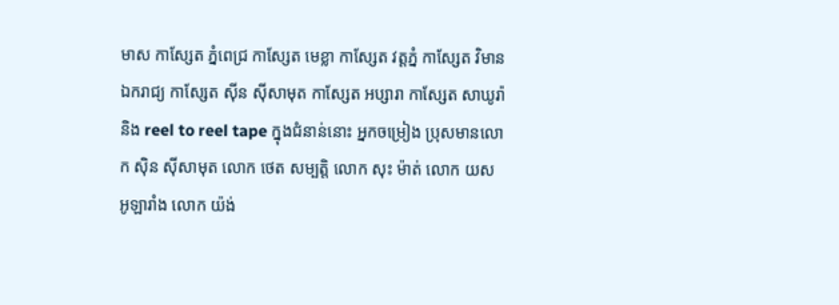មាស កាស្សែត ភ្នំពេជ្រ កាស្សែត មេខ្លា កាស្សែត វត្តភ្នំ កាស្សែត វិមានឯករាជ្យ កាស្សែត ស៊ីន ស៊ីសាមុត កាស្សែត អប្សារា កាស្សែត សាឃូរ៉ា និង reel to reel tape ក្នុងជំនាន់នោះ អ្នកចម្រៀង ប្រុសមានលោក ស៊ិន ស៊ីសាមុត លោក ថេត សម្បត្តិ លោក សុះ ម៉ាត់ លោក យស អូឡារាំង លោក យ៉ង់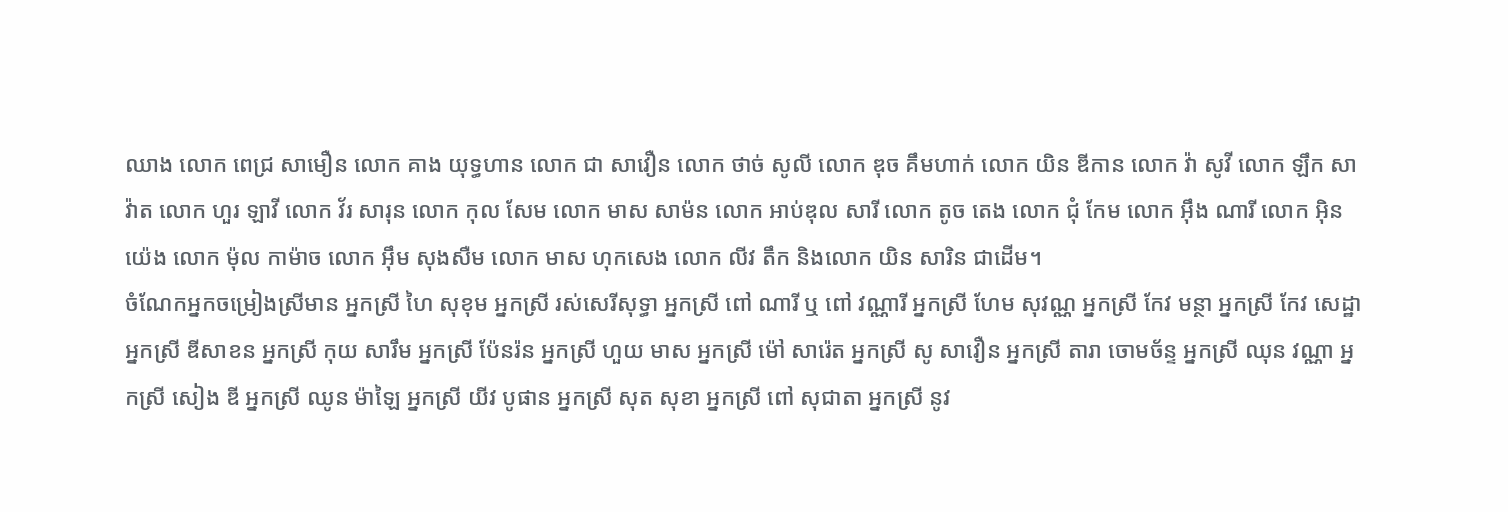ឈាង លោក ពេជ្រ សាមឿន លោក គាង យុទ្ធហាន លោក ជា សាវឿន លោក ថាច់ សូលី លោក ឌុច គឹមហាក់ លោក យិន ឌីកាន លោក វ៉ា សូវី លោក ឡឹក សាវ៉ាត លោក ហួរ ឡាវី លោក វ័រ សារុន លោក កុល សែម លោក មាស សាម៉ន លោក អាប់ឌុល សារី លោក តូច តេង លោក ជុំ កែម លោក អ៊ឹង ណារី លោក អ៊ិន យ៉េង លោក ម៉ុល កាម៉ាច លោក អ៊ឹម សុងសឺម លោក មាស ហុកសេង លោក លីវ តឹក និងលោក យិន សារិន ជាដើម។
ចំណែកអ្នកចម្រៀងស្រីមាន អ្នកស្រី ហៃ សុខុម អ្នកស្រី រស់សេរីសុទ្ធា អ្នកស្រី ពៅ ណារី ឬ ពៅ វណ្ណារី អ្នកស្រី ហែម សុវណ្ណ អ្នកស្រី កែវ មន្ថា អ្នកស្រី កែវ សេដ្ឋា អ្នកស្រី ឌីសាខន អ្នកស្រី កុយ សារឹម អ្នកស្រី ប៉ែនរ៉ន អ្នកស្រី ហួយ មាស អ្នកស្រី ម៉ៅ សារ៉េត អ្នកស្រី សូ សាវឿន អ្នកស្រី តារា ចោមច័ន្ទ អ្នកស្រី ឈុន វណ្ណា អ្នកស្រី សៀង ឌី អ្នកស្រី ឈូន ម៉ាឡៃ អ្នកស្រី យីវ បូផាន អ្នកស្រី សុត សុខា អ្នកស្រី ពៅ សុជាតា អ្នកស្រី នូវ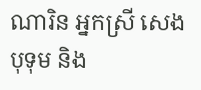ណារិន អ្នកស្រី សេង បុទុម និង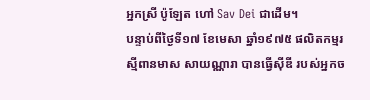អ្នកស្រី ប៉ូឡែត ហៅ Sav Dei ជាដើម។
បន្ទាប់ពីថ្ងៃទី១៧ ខែមេសា ឆ្នាំ១៩៧៥ ផលិតកម្មរស្មីពានមាស សាយណ្ណារា បានធ្វើស៊ីឌី របស់អ្នកច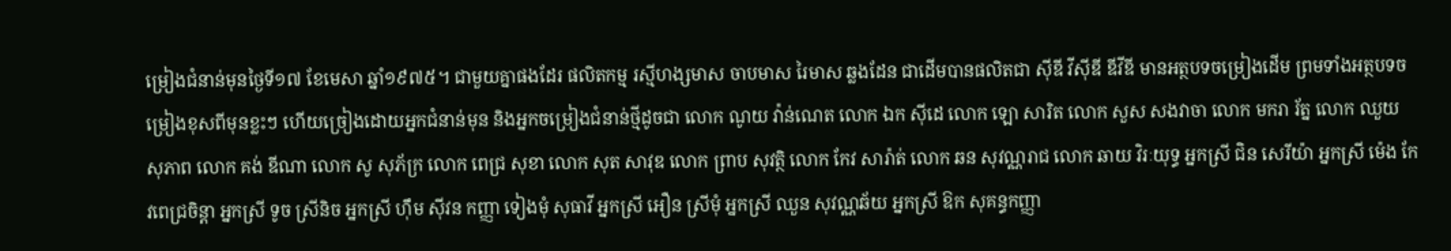ម្រៀងជំនាន់មុនថ្ងៃទី១៧ ខែមេសា ឆ្នាំ១៩៧៥។ ជាមួយគ្នាផងដែរ ផលិតកម្ម រស្មីហង្សមាស ចាបមាស រៃមាស ឆ្លងដែន ជាដើមបានផលិតជា ស៊ីឌី វីស៊ីឌី ឌីវីឌី មានអត្ថបទចម្រៀងដើម ព្រមទាំងអត្ថបទចម្រៀងខុសពីមុនខ្លះៗ ហើយច្រៀងដោយអ្នកជំនាន់មុន និងអ្នកចម្រៀងជំនាន់ថ្មីដូចជា លោក ណូយ វ៉ាន់ណេត លោក ឯក ស៊ីដេ លោក ឡោ សារិត លោក សួស សងវាចា លោក មករា រ័ត្ន លោក ឈួយ សុភាព លោក គង់ ឌីណា លោក សូ សុភ័ក្រ លោក ពេជ្រ សុខា លោក សុត សាវុឌ លោក ព្រាប សុវត្ថិ លោក កែវ សារ៉ាត់ លោក ឆន សុវណ្ណរាជ លោក ឆាយ វិរៈយុទ្ធ អ្នកស្រី ជិន សេរីយ៉ា អ្នកស្រី ម៉េង កែវពេជ្រចិន្តា អ្នកស្រី ទូច ស្រីនិច អ្នកស្រី ហ៊ឹម ស៊ីវន កញ្ញា ទៀងមុំ សុធាវី អ្នកស្រី អឿន ស្រីមុំ អ្នកស្រី ឈួន សុវណ្ណឆ័យ អ្នកស្រី ឱក សុគន្ធកញ្ញា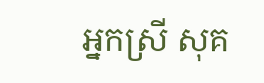អ្នកស្រី សុគ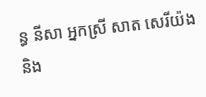ន្ធ នីសា អ្នកស្រី សាត សេរីយ៉ង និង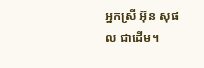អ្នកស្រី អ៊ុន សុផល ជាដើម។